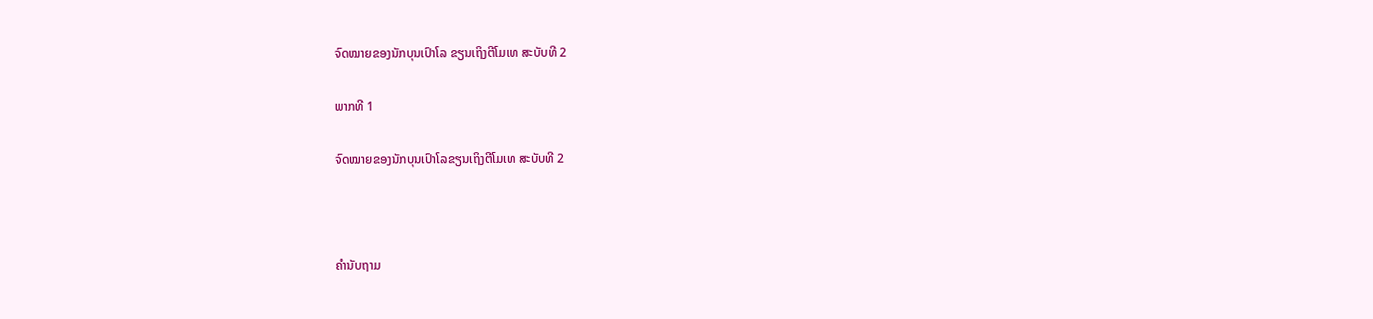ຈົດໝາຍຂອງນັກບຸນເປົາໂລ ຂຽນເຖິງຕີໂມເທ ສະບັບທີ 2

ພາກທີ 1

ຈົດໝາຍຂອງນັກບຸນເປົາໂລຂຽນເຖິງຕີໂມເທ ສະບັບທີ 2



ຄຳນັບຖາມ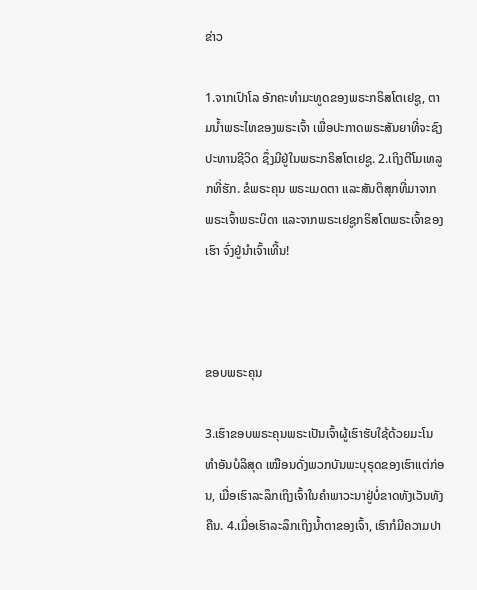ຂ່າວ

1.ຈາກເປົາໂລ ອັກຄະທໍາມະທູດຂອງພຣະກຣິສໂຕເຢຊູ, ຕາມນ້ຳພຣະໄທຂອງພຣະເຈົ້າ ເພື່ອປະກາດພຣະສັນຍາທີ່ຈະຊົງປະທານຊີວິດ ຊຶ່ງມີຢູ່ໃນພຣະກຣິສໂຕເຢຊູ. 2.ເຖິງຕີໂມເທລູກທີ່ຮັກ. ຂໍພຣະຄຸນ ພຣະເມດຕາ ແລະສັນຕິສຸກທີ່ມາຈາກພຣະເຈົ້າພຣະບິດາ ແລະຈາກພຣະເຢຊູກຣິສໂຕພຣະເຈົ້າຂອງເຮົາ ຈົ່ງຢູ່ນຳເຈົ້າເທີ້ນ!



ຂອບພຣະຄຸນ

3.ເຮົາຂອບພຣະຄຸນພຣະເປັນເຈົ້າຜູ້ເຮົາຮັບໃຊ້ດ້ວຍມະໂນທຳອັນບໍລິສຸດ ເໝືອນດັ່ງພວກບັນພະບຸຣຸດຂອງເຮົາແຕ່ກ່ອນ, ເມື່ອເຮົາລະລຶກເຖິງເຈົ້າໃນຄຳພາວະນາຢູ່ບໍ່ຂາດທັງເວັນທັງຄືນ. 4.ເມື່ອເຮົາລະລຶກເຖິງນ້ຳຕາຂອງເຈົ້າ, ເຮົາກໍມີຄວາມປາ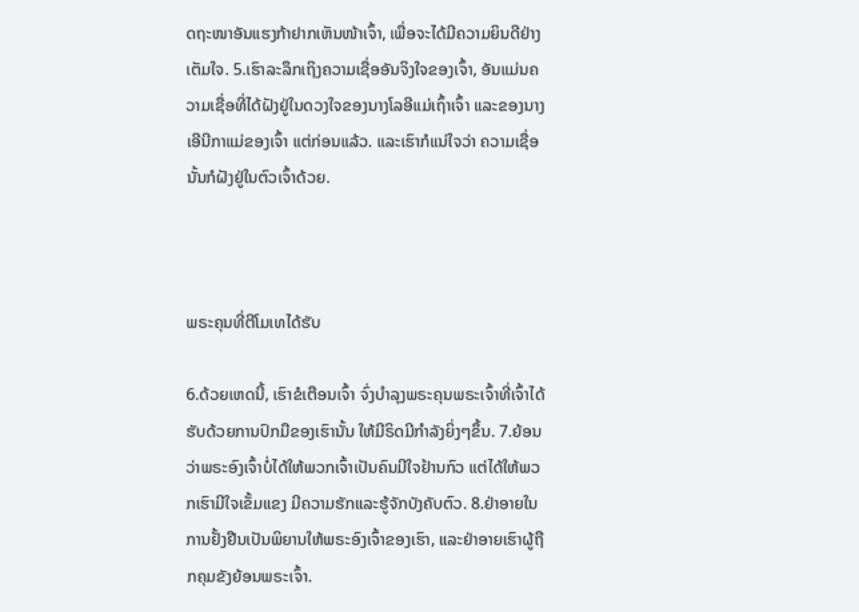ດຖະໜາອັນແຮງກ້າຢາກເຫັນໜ້າເຈົ້າ, ເພື່ອຈະໄດ້ມີຄວາມຍິນດີຢ່າງເຕັມໃຈ. 5.ເຮົາລະລຶກເຖິງຄວາມເຊື່ອອັນຈິງໃຈຂອງເຈົ້າ, ອັນແມ່ນຄວາມເຊື່ອທີ່ໄດ້ຝັງຢູ່ໃນດວງໃຈຂອງນາງໂລອີແມ່ເຖົ້າເຈົ້າ ແລະຂອງນາງເອີນີກາແມ່ຂອງເຈົ້າ ແຕ່ກ່ອນແລ້ວ. ແລະເຮົາກໍແນ່ໃຈວ່າ ຄວາມເຊື່ອນັ້ນກໍຝັງຢູ່ໃນຕົວເຈົ້າດ້ວຍ.



ພຣະຄຸນທີ່ຕີໂມເທໄດ້ຮັບ

6.ດ້ວຍເຫດນີ້, ເຮົາຂໍເຕືອນເຈົ້າ ຈົ່ງບຳລຸງພຣະຄຸນພຣະເຈົ້າທີ່ເຈົ້າໄດ້ຮັບດ້ວຍການປົກມືຂອງເຮົານັ້ນ ໃຫ້ມີຣິດມີກຳລັງຍິ່ງໆຂຶ້ນ. 7.ຍ້ອນວ່າພຣະອົງເຈົ້າບໍ່ໄດ້ໃຫ້ພວກເຈົ້າເປັນຄົນມີໃຈຢ້ານກົວ ແຕ່ໄດ້ໃຫ້ພວກເຮົາມີໃຈເຂັ້ມແຂງ ມີຄວາມຮັກແລະຮູ້ຈັກບັງຄັບຕົວ. 8.ຢ່າອາຍໃນການຢັ້ງຢືນເປັນພິຍານໃຫ້ພຣະອົງເຈົ້າຂອງເຮົາ, ແລະຢ່າອາຍເຮົາຜູ້ຖືກຄຸມຂັງຍ້ອນພຣະເຈົ້າ.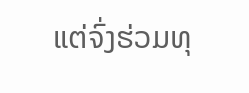ແຕ່ຈົ່ງຮ່ວມທຸ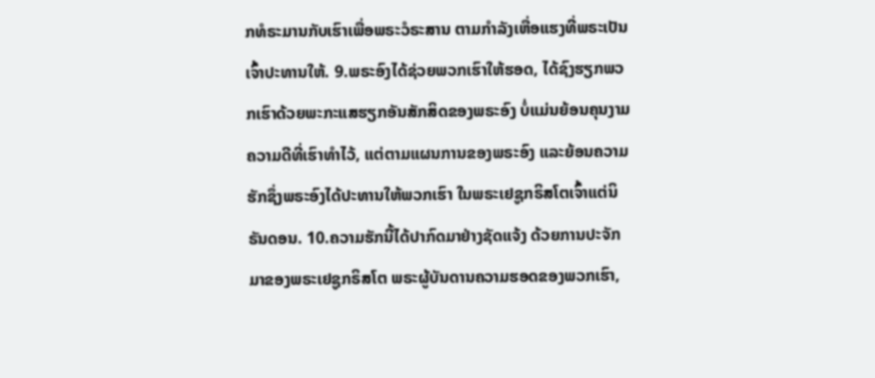ກທໍຣະມານກັບເຮົາເພື່ອພຣະວໍຣະສານ ຕາມກຳລັງເຫື່ອແຮງທີ່ພຣະເປັນເຈົ້າປະທານໃຫ້. 9.ພຣະອົງໄດ້ຊ່ວຍພວກເຮົາໃຫ້ຮອດ, ໄດ້ຊົງຮຽກພວກເຮົາດ້ວຍພະກະແສຮຽກອັນສັກສິດຂອງພຣະອົງ ບໍ່ແມ່ນຍ້ອນຄຸນງາມຄວາມດີທີ່ເຮົາທຳໄວ້, ແຕ່ຕາມແຜນການຂອງພຣະອົງ ແລະຍ້ອນຄວາມຮັກຊຶ່ງພຣະອົງໄດ້ປະທານໃຫ້ພວກເຮົາ ໃນພຣະເຢຊູກຣິສໂຕເຈົ້າແຕ່ນິຣັນດອນ. 10.ຄວາມຮັກນີ້ໄດ້ປາກົດມາຢ່າງຊັດແຈ້ງ ດ້ວຍການປະຈັກມາຂອງພຣະເຢຊູກຣິສໂຕ ພຣະຜູ້ບັນດານຄວາມຮອດຂອງພວກເຮົາ,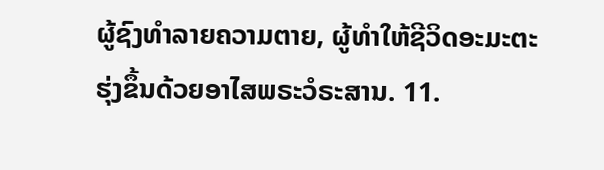ຜູ້ຊົງທຳລາຍຄວາມຕາຍ, ຜູ້ທຳໃຫ້ຊີວິດອະມະຕະຮຸ່ງຂຶ້ນດ້ວຍອາໄສພຣະວໍຣະສານ. 11.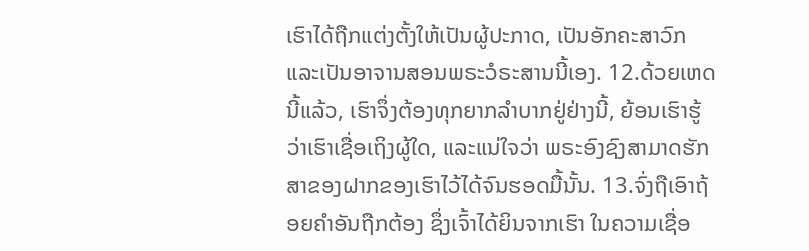ເຮົາໄດ້ຖືກແຕ່ງຕັ້ງໃຫ້ເປັນຜູ້ປະກາດ, ເປັນອັກຄະສາວົກ ແລະເປັນອາຈານສອນພຣະວໍຣະສານນີ້ເອງ. 12.ດ້ວຍເຫດນີ້ແລ້ວ, ເຮົາຈຶ່ງຕ້ອງທຸກຍາກລຳບາກຢູ່ຢ່າງນີ້, ຍ້ອນເຮົາຮູ້ວ່າເຮົາເຊື່ອເຖິງຜູ້ໃດ, ແລະແນ່ໃຈວ່າ ພຣະອົງຊົງສາມາດຮັກສາຂອງຝາກຂອງເຮົາໄວ້ໄດ້ຈົນຮອດມື້ນັ້ນ. 13.ຈົ່ງຖືເອົາຖ້ອຍຄຳອັນຖືກຕ້ອງ ຊຶ່ງເຈົ້າໄດ້ຍິນຈາກເຮົາ ໃນຄວາມເຊື່ອ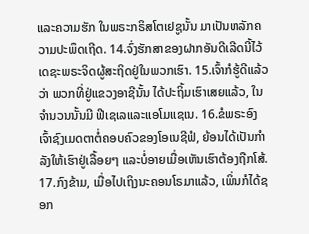ແລະຄວາມຮັກ ໃນພຣະກຣິສໂຕເຢຊູນັ້ນ ມາເປັນຫລັກຄວາມປະພຶດເຖີດ. 14.ຈົ່ງຮັກສາຂອງຝາກອັນດີເລີດນີ້ໄວ້ ເດຊະພຣະຈິດຜູ້ສະຖິດຢູ່ໃນພວກເຮົາ. 15.ເຈົ້າກໍຮູ້ດີແລ້ວວ່າ ພວກທີ່ຢູ່ແຂວງອາຊີນັ້ນ ໄດ້ປະຖິ້ມເຮົາເສຍແລ້ວ, ໃນຈຳນວນນັ້ນມີ ຟີເຊເລແລະແອໂມແຊເນ. 16.ຂໍພຣະອົງເຈົ້າຊົງເມດຕາຕໍ່ຄອບຄົວຂອງໂອເນຊີຟໍ, ຍ້ອນໄດ້ເປັນກຳລັງໃຫ້ເຮົາຢູ່ເລື້ອຍໆ ແລະບໍ່ອາຍເມື່ອເຫັນເຮົາຕ້ອງຖືກໂສ້. 17.ກົງຂ້າມ, ເມື່ອໄປເຖິງນະຄອນໂຣມາແລ້ວ, ເພິ່ນກໍໄດ້ຊອກ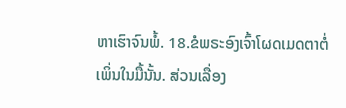ຫາເຮົາຈົນພໍ້. 18.ຂໍພຣະອົງເຈົ້າໂຜດເມດຕາຕໍ່ເພິ່ນໃນມື້ນັ້ນ. ສ່ວນເລື່ອງ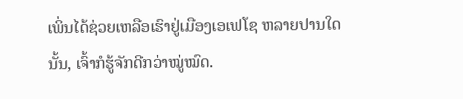ເພິ່ນໄດ້ຊ່ວຍເຫລືອເຮົາຢູ່ເມືອງເອເຟໂຊ ຫລາຍປານໃດນັ້ນ, ເຈົ້າກໍຮູ້ຈັກດີກວ່າໝູ່ໝົດ.